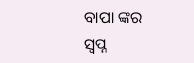ବାପା ଙ୍କର ସ୍ଵପ୍ନ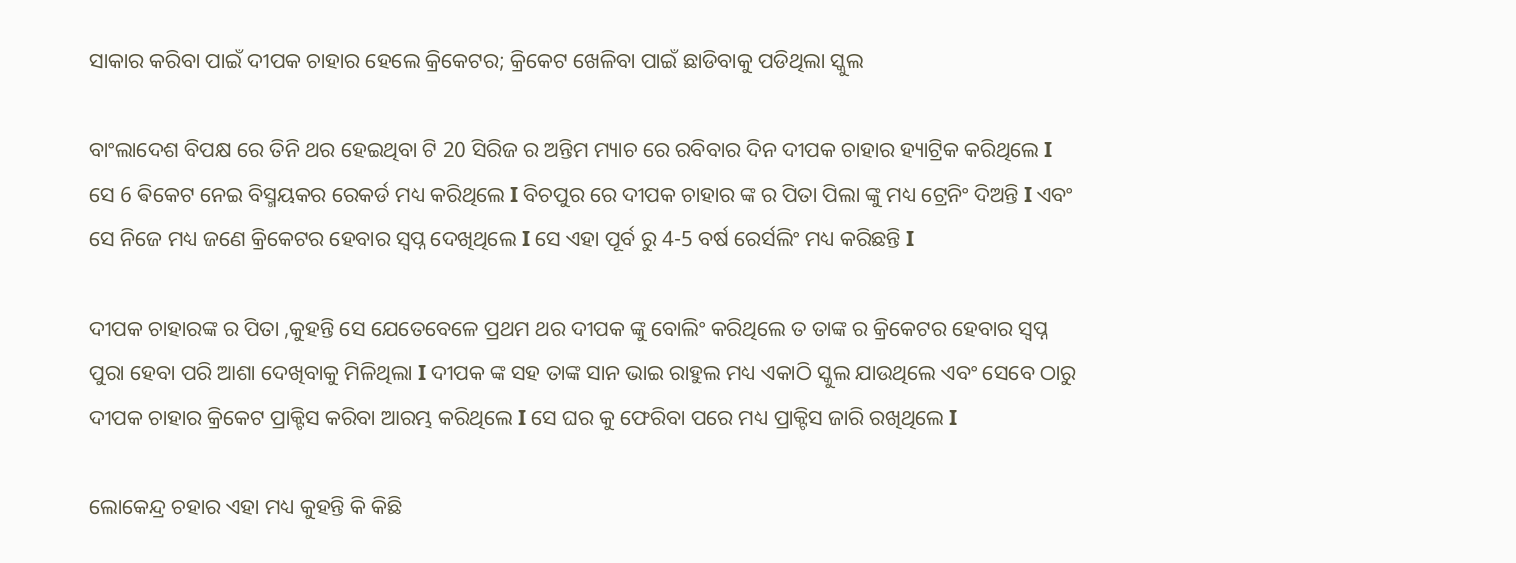ସାକାର କରିବା ପାଇଁ ଦୀପକ ଚାହାର ହେଲେ କ୍ରିକେଟର; କ୍ରିକେଟ ଖେଳିବା ପାଇଁ ଛାଡିବାକୁ ପଡିଥିଲା ସ୍କୁଲ

ବାଂଲାଦେଶ ବିପକ୍ଷ ରେ ତିନି ଥର ହେଇଥିବା ଟି 20 ସିରିଜ ର ଅନ୍ତିମ ମ୍ୟାଚ ରେ ରବିବାର ଦିନ ଦୀପକ ଚାହାର ହ୍ୟାଟ୍ରିକ କରିଥିଲେ I ସେ 6 ଵିକେଟ ନେଇ ବିସ୍ମୟକର ରେକର୍ଡ ମଧ୍ୟ କରିଥିଲେ I ବିଚପୁର ରେ ଦୀପକ ଚାହାର ଙ୍କ ର ପିତା ପିଲା ଙ୍କୁ ମଧ୍ୟ ଟ୍ରେନିଂ ଦିଅନ୍ତି I ଏବଂ ସେ ନିଜେ ମଧ୍ୟ ଜଣେ କ୍ରିକେଟର ହେବାର ସ୍ବପ୍ନ ଦେଖିଥିଲେ I ସେ ଏହା ପୂର୍ବ ରୁ 4-5 ବର୍ଷ ରେର୍ସଲିଂ ମଧ୍ୟ କରିଛନ୍ତି I

ଦୀପକ ଚାହାରଙ୍କ ର ପିତା ,କୁହନ୍ତି ସେ ଯେତେବେଳେ ପ୍ରଥମ ଥର ଦୀପକ ଙ୍କୁ ବୋଲିଂ କରିଥିଲେ ତ ତାଙ୍କ ର କ୍ରିକେଟର ହେବାର ସ୍ବପ୍ନ ପୁରା ହେବା ପରି ଆଶା ଦେଖିବାକୁ ମିଳିଥିଲା I ଦୀପକ ଙ୍କ ସହ ତାଙ୍କ ସାନ ଭାଇ ରାହୁଲ ମଧ୍ୟ ଏକାଠି ସ୍କୁଲ ଯାଉଥିଲେ ଏବଂ ସେବେ ଠାରୁ ଦୀପକ ଚାହାର କ୍ରିକେଟ ପ୍ରାକ୍ଟିସ କରିବା ଆରମ୍ଭ କରିଥିଲେ I ସେ ଘର କୁ ଫେରିବା ପରେ ମଧ୍ୟ ପ୍ରାକ୍ଟିସ ଜାରି ରଖିଥିଲେ I

ଲୋକେନ୍ଦ୍ର ଚହାର ଏହା ମଧ୍ୟ କୁହନ୍ତି କି କିଛି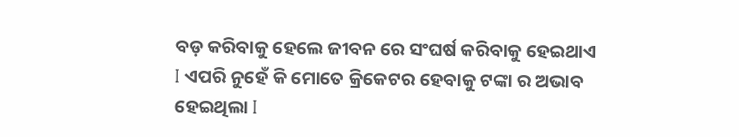ବଡ଼ କରିବାକୁ ହେଲେ ଜୀବନ ରେ ସଂଘର୍ଷ କରିବାକୁ ହେଇଥାଏ I ଏପରି ନୁହେଁ କି ମୋତେ କ୍ରିକେଟର ହେବାକୁ ଟଙ୍କା ର ଅଭାବ ହେଇଥିଲା I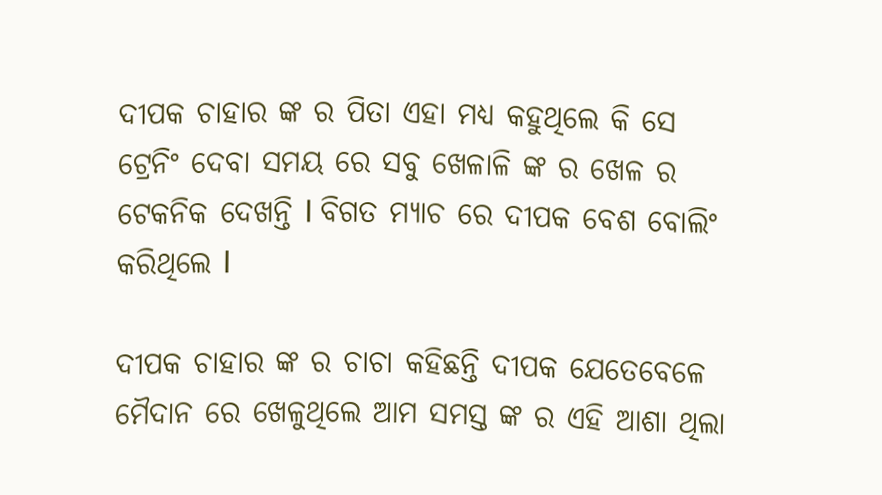ଦୀପକ ଚାହାର ଙ୍କ ର ପିତା ଏହା ମଧ୍ୟ କହୁଥିଲେ କି ସେ ଟ୍ରେନିଂ ଦେବା ସମୟ ରେ ସବୁ ଖେଳାଳି ଙ୍କ ର ଖେଳ ର ଟେକନିକ ଦେଖନ୍ତି I ବିଗତ ମ୍ୟାଚ ରେ ଦୀପକ ବେଶ ବୋଲିଂ କରିଥିଲେ I

ଦୀପକ ଚାହାର ଙ୍କ ର ଚାଚା କହିଛନ୍ତି ଦୀପକ ଯେତେବେଳେ ମୈଦାନ ରେ ଖେଳୁଥିଲେ ଆମ ସମସ୍ତ ଙ୍କ ର ଏହି ଆଶା ଥିଲା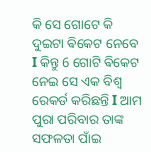କି ସେ ଗୋଟେ କି ଦୁଇଟା ଵିକେଟ ନେବେ I କିନ୍ତୁ 6 ଗୋଟି ଵିକେଟ ନେଇ ସେ ଏକ ବିଶ୍ୱ ରେକର୍ଡ କରିଛନ୍ତି I ଆମ ପୁରା ପରିବାର ତାଙ୍କ ସଫଳତା ପାଁଇ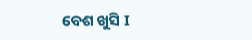ବେଶ ଖୁସି I